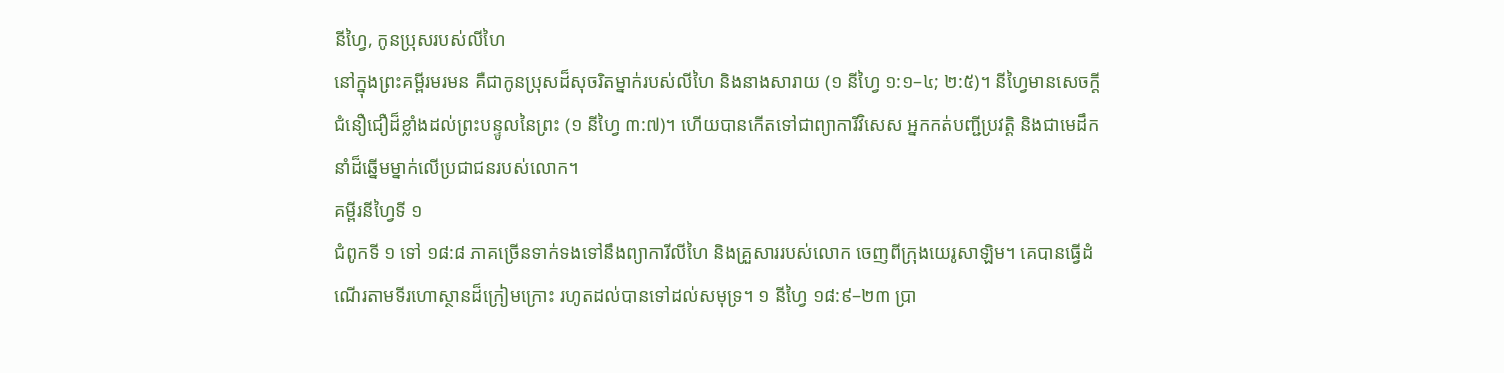នីហ្វៃ, កូនប្រុសរបស់លីហៃ
នៅក្នុងព្រះគម្ពីរមរមន គឺជាកូនប្រុសដ៏សុចរិតម្នាក់របស់លីហៃ និងនាងសារាយ (១ នីហ្វៃ ១:១–៤; ២:៥)។ នីហ្វៃមានសេចក្ដីជំនឿជឿដ៏ខ្លាំងដល់ព្រះបន្ទូលនៃព្រះ (១ នីហ្វៃ ៣:៧)។ ហើយបានកើតទៅជាព្យាការីវិសេស អ្នកកត់បញ្ជីប្រវត្តិ និងជាមេដឹកនាំដ៏ឆ្នើមម្នាក់លើប្រជាជនរបស់លោក។
គម្ពីរនីហ្វៃទី ១
ជំពូកទី ១ ទៅ ១៨:៨ ភាគច្រើនទាក់ទងទៅនឹងព្យាការីលីហៃ និងគ្រួសាររបស់លោក ចេញពីក្រុងយេរូសាឡិម។ គេបានធ្វើដំណើរតាមទីរហោស្ថានដ៏ក្រៀមក្រោះ រហូតដល់បានទៅដល់សមុទ្រ។ ១ នីហ្វៃ ១៨:៩–២៣ ប្រា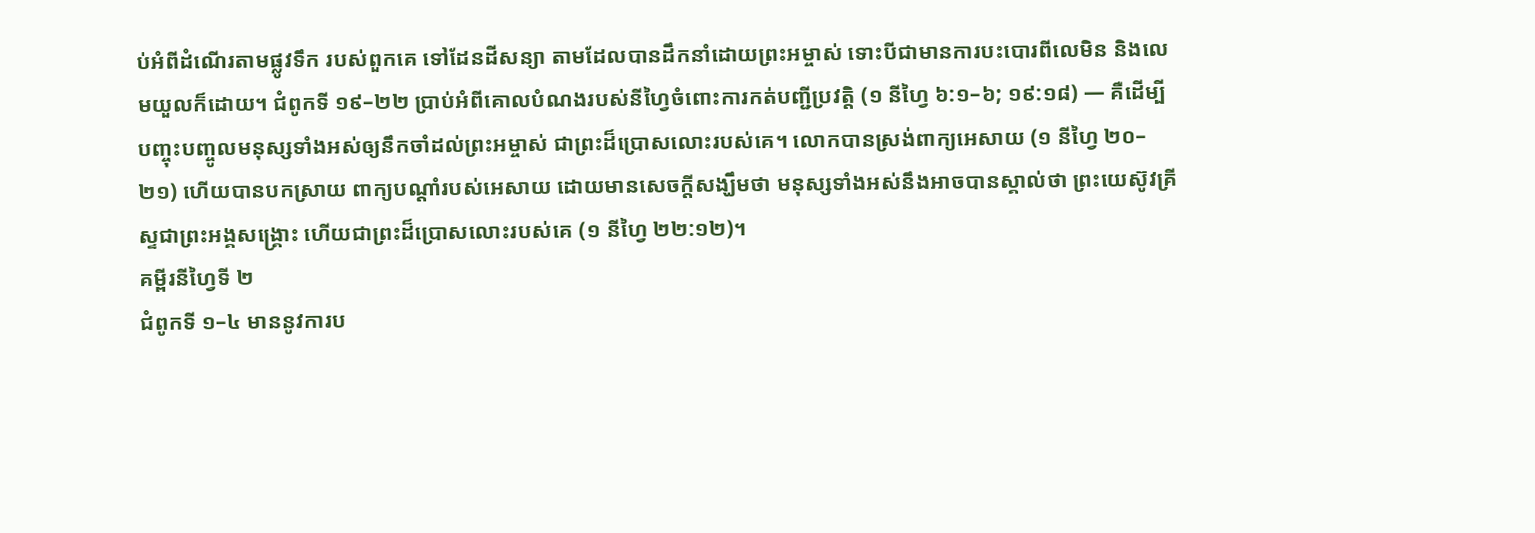ប់អំពីដំណើរតាមផ្លូវទឹក របស់ពួកគេ ទៅដែនដីសន្យា តាមដែលបានដឹកនាំដោយព្រះអម្ចាស់ ទោះបីជាមានការបះបោរពីលេមិន និងលេមយួលក៏ដោយ។ ជំពូកទី ១៩–២២ ប្រាប់អំពីគោលបំណងរបស់នីហ្វៃចំពោះការកត់បញ្ជីប្រវត្តិ (១ នីហ្វៃ ៦:១–៦; ១៩:១៨) — គឺដើម្បីបញ្ចុះបញ្ចូលមនុស្សទាំងអស់ឲ្យនឹកចាំដល់ព្រះអម្ចាស់ ជាព្រះដ៏ប្រោសលោះរបស់គេ។ លោកបានស្រង់ពាក្យអេសាយ (១ នីហ្វៃ ២០–២១) ហើយបានបកស្រាយ ពាក្យបណ្ដាំរបស់អេសាយ ដោយមានសេចក្ដីសង្ឃឹមថា មនុស្សទាំងអស់នឹងអាចបានស្គាល់ថា ព្រះយេស៊ូវគ្រីស្ទជាព្រះអង្គសង្គ្រោះ ហើយជាព្រះដ៏ប្រោសលោះរបស់គេ (១ នីហ្វៃ ២២:១២)។
គម្ពីរនីហ្វៃទី ២
ជំពូកទី ១–៤ មាននូវការប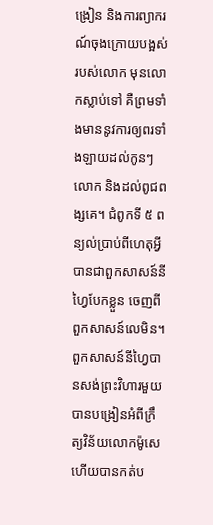ង្រៀន និងការព្យាករណ៍ចុងក្រោយបង្អស់របស់លោក មុនលោកស្លាប់ទៅ គឺព្រមទាំងមាននូវការឲ្យពរទាំងឡាយដល់កូនៗលោក និងដល់ពូជពង្សគេ។ ជំពូកទី ៥ ពន្យល់ប្រាប់ពីហេតុអ្វីបានជាពួកសាសន៍នីហ្វៃបែកខ្លួន ចេញពីពួកសាសន៍លេមិន។ ពួកសាសន៍នីហ្វៃបានសង់ព្រះវិហារមួយ បានបង្រៀនអំពីក្រឹត្យវិន័យលោកម៉ូសេ ហើយបានកត់ប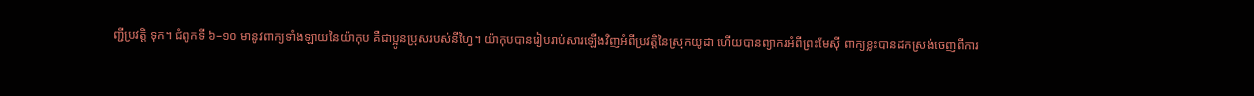ញ្ជីប្រវត្តិ ទុក។ ជំពូកទី ៦–១០ មានូវពាក្យទាំងឡាយនៃយ៉ាកុប គឺជាប្អូនប្រុសរបស់នីហ្វៃ។ យ៉ាកុបបានរៀបរាប់សារឡើងវិញអំពីប្រវត្តិនៃស្រុកយូដា ហើយបានព្យាករអំពីព្រះមែស៊ី ពាក្យខ្លះបានដកស្រង់ចេញពីការ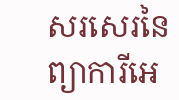សរសេរនៃព្យាការីអេ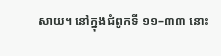សាយ។ នៅក្នុងជំពូកទី ១១–៣៣ នោះ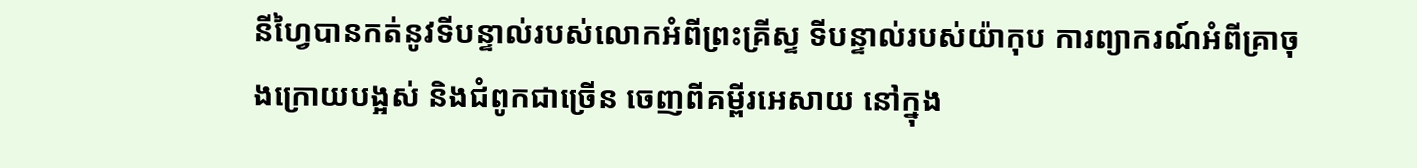នីហ្វៃបានកត់នូវទីបន្ទាល់របស់លោកអំពីព្រះគ្រីស្ទ ទីបន្ទាល់របស់យ៉ាកុប ការព្យាករណ៍អំពីគ្រាចុងក្រោយបង្អស់ និងជំពូកជាច្រើន ចេញពីគម្ពីរអេសាយ នៅក្នុង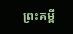ព្រះគម្ពី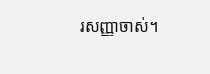រសញ្ញាចាស់។